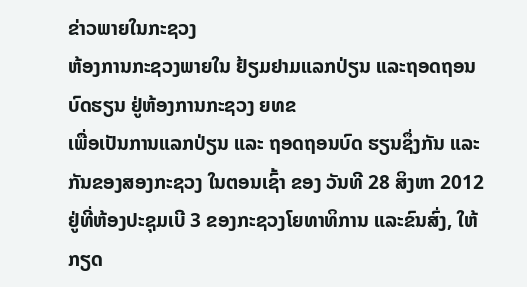ຂ່າວພາຍໃນກະຊວງ
ຫ້ອງການກະຊວງພາຍໃນ ຢ້ຽມຢາມແລກປ່ຽນ ແລະຖອດຖອນບົດຮຽນ ຢູ່ຫ້ອງການກະຊວງ ຍທຂ
ເພື່ອເປັນການແລກປ່ຽນ ແລະ ຖອດຖອນບົດ ຮຽນຊຶ່ງກັນ ແລະກັນຂອງສອງກະຊວງ ໃນຕອນເຊົ້າ ຂອງ ວັນທີ 28 ສິງຫາ 2012 ຢູ່ທີ່ຫ້ອງປະຊຸມເບີ 3 ຂອງກະຊວງໂຍທາທິການ ແລະຂົນສົ່ງ, ໃຫ້ກຽດ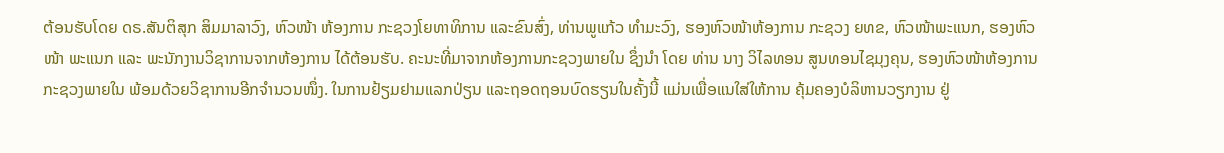ຕ້ອນຮັບໂດຍ ດຣ.ສັນຕິສຸກ ສິມມາລາວົງ, ຫົວໜ້າ ຫ້ອງການ ກະຊວງໂຍທາທິການ ແລະຂົນສົ່ງ, ທ່ານພູແກ້ວ ທໍາມະວົງ, ຮອງຫົວໜ້າຫ້ອງການ ກະຊວງ ຍທຂ, ຫົວໜ້າພະແນກ, ຮອງຫົວໜ້າ ພະແນກ ແລະ ພະນັກງານວິຊາການຈາກຫ້ອງການ ໄດ້ຕ້ອນຮັບ. ຄະນະທີ່ມາຈາກຫ້ອງການກະຊວງພາຍໃນ ຊຶ່ງນໍາ ໂດຍ ທ່ານ ນາງ ວິໄລທອນ ສູນທອນໄຊມຸງຄຸນ, ຮອງຫົວໜ້າຫ້ອງການກະຊວງພາຍໃນ ພ້ອມດ້ວຍວິຊາການອີກຈໍານວນໜຶ່ງ. ໃນການຢ້ຽມຢາມແລກປ່ຽນ ແລະຖອດຖອນບົດຮຽນໃນຄັ້ງນີ້ ແມ່ນເພື່ອແນໃສ່ໃຫ້ການ ຄຸ້ມຄອງບໍລິຫານວຽກງານ ຢູ່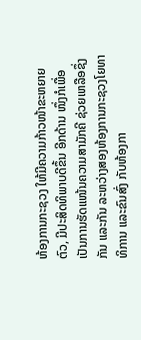ຫ້ອງການກະຊວງ ໃຫ້ມີຄວາມກ້າວໜ້າຂະຫຍາຍຕົວ, ມີປະສິດທິພາບດີຂຶ້ນ ອີກດ້ານ ໜຶ່ງກໍເພື່ອເປັນການຮັດແໜ້ນຄວາມສາມັກຄີ ຊ່ວຍເຫລືອຊຶ່ງກັນ ແລະກັນ ລະຫວ່າງສອງຫ້ອງການກະຊວງໂຍທາ ທິການ ແລະຂົນສົ່ງ ກັບຫ້ອງກາ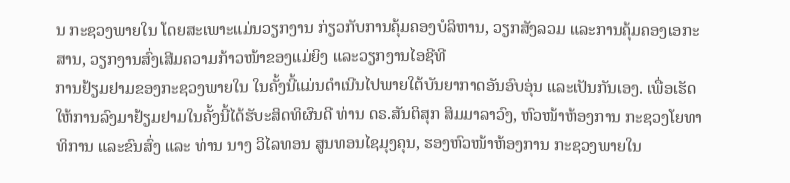ນ ກະຊວງພາຍໃນ ໂດຍສະເພາະແມ່ນວຽກງານ ກ່ຽວກັບການຄຸ້ມຄອງບໍລິຫານ, ວຽກສັງລວມ ແລະການຄຸ້ມຄອງເອກະສານ, ວຽກງານສົ່ງເສີມຄວາມກ້າວໜ້າຂອງແມ່ຍິງ ແລະວຽກງານໄອຊີທີ
ການຢ້ຽມຢາມຂອງກະຊວງພາຍໃນ ໃນຄັ້ງນີ້ແມ່ນດໍາເນີນໄປພາຍໃຕ້ບັນຍາກາດອັນອົບອຸ່ນ ແລະເປັນກັນເອງ. ເພື່ອເຮັດໃຫ້ການລົງມາຢ້ຽມຢາມໃນຄັ້ງນີ້ໄດ້ຮັບະສິດທິຜົນດີ ທ່ານ ດຣ.ສັນຕິສຸກ ສິມມາລາວົງ, ຫົວໜ້າຫ້ອງການ ກະຊວງໂຍທາທິການ ແລະຂົນສົ່ງ ແລະ ທ່ານ ນາງ ວິໄລທອນ ສູນທອນໄຊມຸງຄຸນ, ຮອງຫົວໜ້າຫ້ອງການ ກະຊວງພາຍໃນ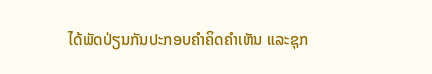ໄດ້ພັດປ່ຽນກັນປະກອບຄໍາຄິດຄໍາເຫັນ ແລະຊຸກ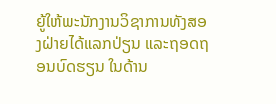ຍູ້ໃຫ້ພະນັກງານວິຊາການທັງສອງຝ່າຍໄດ້ແລກປ່ຽນ ແລະຖອດຖອນບົດຮຽນ ໃນດ້ານ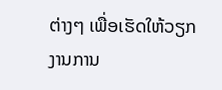ຕ່າງໆ ເພື່ອເຮັດໃຫ້ວຽກງານການ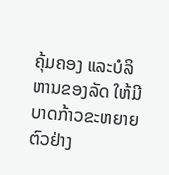ຄຸ້ມຄອງ ແລະບໍລິຫານຂອງລັດ ໃຫ້ມີບາດກ້າວຂະຫຍາຍຕົວຢ່າງ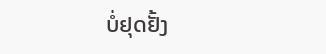ບໍ່ຢຸດຢັ້ງ